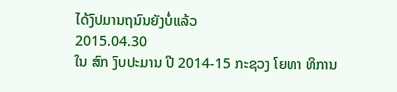ໄດ້ງົປມານຖນົນຍັງບໍ່ແລ້ວ
2015.04.30
ໃນ ສົກ ງົບປະມານ ປີ 2014-15 ກະຊວງ ໂຍທາ ທິການ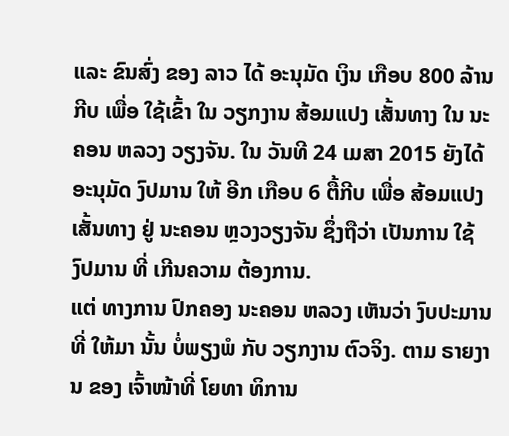ແລະ ຂົນສົ່ງ ຂອງ ລາວ ໄດ້ ອະນຸມັດ ເງິນ ເກືອບ 800 ລ້ານ ກີບ ເພື່ອ ໃຊ້ເຂົ້າ ໃນ ວຽກງານ ສ້ອມແປງ ເສັ້ນທາງ ໃນ ນະຄອນ ຫລວງ ວຽງຈັນ. ໃນ ວັນທີ 24 ເມສາ 2015 ຍັງໄດ້ ອະນຸມັດ ງົປມານ ໃຫ້ ອີກ ເກືອບ 6 ຕື້ກີບ ເພື່ອ ສ້ອມແປງ ເສັ້ນທາງ ຢູ່ ນະຄອນ ຫຼວງວຽງຈັນ ຊຶ່ງຖືວ່າ ເປັນການ ໃຊ້ ງົປມານ ທີ່ ເກີນຄວາມ ຕ້ອງການ.
ແຕ່ ທາງການ ປົກຄອງ ນະຄອນ ຫລວງ ເຫັນວ່າ ງົບປະມານ ທີ່ ໃຫ້ມາ ນັ້ນ ບໍ່ພຽງພໍ ກັບ ວຽກງານ ຕົວຈິງ. ຕາມ ຣາຍງານ ຂອງ ເຈົ້າໜ້າທີ່ ໂຍທາ ທິການ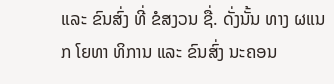ແລະ ຂົນສົ່ງ ທີ່ ຂໍສງວນ ຊື່. ດັ່ງນັ້ນ ທາງ ຜແນກ ໂຍທາ ທິການ ແລະ ຂົນສົ່ງ ນະຄອນ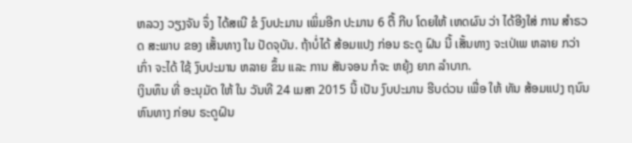ຫລວງ ວຽງຈັນ ຈຶ່ງ ໄດ້ສເນີ ຂໍ ງົບປະມານ ເພິ່ມອີກ ປະມານ 6 ຕື້ ກີບ ໂດຍໃຫ້ ເຫດຜົນ ວ່າ ໄດ້ອີງໃສ່ ການ ສໍາຣວດ ສະພາບ ຂອງ ເສັ້ນທາງ ໃນ ປັດຈຸບັນ. ຖ້າບໍ່ໄດ້ ສ້ອມແປງ ກ່ອນ ຣະດູ ຝົນ ນີ້ ເສັ້ນທາງ ຈະເປ່ເພ ຫລາຍ ກວ່າເກົ່າ ຈະໄດ້ ໃຊ້ ງົບປະມານ ຫລາຍ ຂຶ້ນ ແລະ ການ ສັນຈອນ ກໍຈະ ຫຍຸ້ງ ຍາກ ລໍາບາກ.
ເງິນທຶນ ທີ່ ອະນຸມັດ ໃຫ້ ໃນ ວັນທີ 24 ເມສາ 2015 ນີ້ ເປັນ ງົບປະມານ ຮີບດ່ວນ ເພື່ອ ໃຫ້ ທັນ ສ້ອມແປງ ຖນົນ ຫົນທາງ ກ່ອນ ຣະດູຝົນ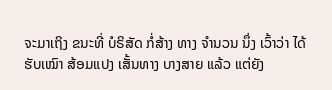ຈະມາເຖິງ ຂນະທີ່ ບໍຣິສັດ ກໍ່ສ້າງ ທາງ ຈໍານວນ ນຶ່ງ ເວົ້າວ່າ ໄດ້ ຮັບເໝົາ ສ້ອມແປງ ເສັ້ນທາງ ບາງສາຍ ແລ້ວ ແຕ່ຍັງ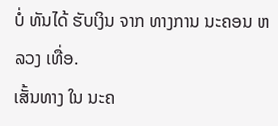ບໍ່ ທັນໄດ້ ຮັບເງິນ ຈາກ ທາງການ ນະຄອນ ຫລວງ ເທື່ອ.
ເສັ້ນທາງ ໃນ ນະຄ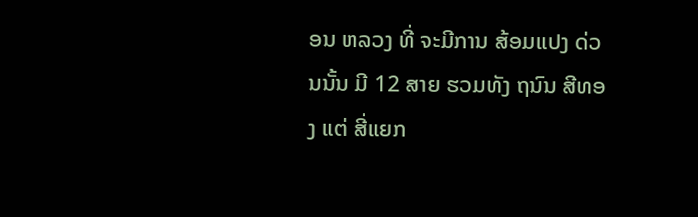ອນ ຫລວງ ທີ່ ຈະມີການ ສ້ອມແປງ ດ່ວນນັ້ນ ມີ 12 ສາຍ ຮວມທັງ ຖນົນ ສີທອງ ແຕ່ ສີ່ແຍກ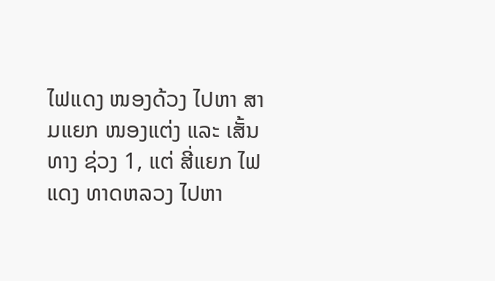ໄຟແດງ ໜອງດ້ວງ ໄປຫາ ສາມແຍກ ໜອງແຕ່ງ ແລະ ເສັ້ນທາງ ຊ່ວງ 1, ແຕ່ ສີ່ແຍກ ໄຟແດງ ທາດຫລວງ ໄປຫາ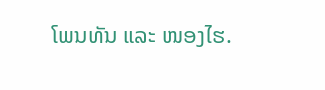ໂພນທັນ ແລະ ໜອງໄຮ.